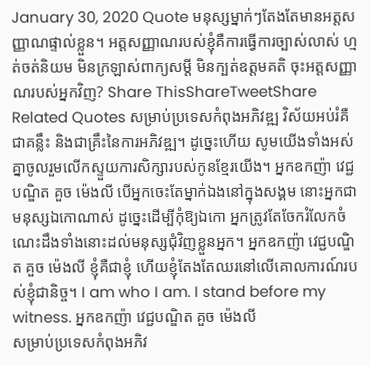January 30, 2020 Quote មនុស្សម្នាក់ៗតែងតែមានអត្តសញ្ញាណផ្ទាល់ខ្លួន។ អត្តសញ្ញាណរបស់ខ្ញុំគឺការធ្វើការច្បាស់លាស់ ហ្មត់ចត់និយម មិនក្រឡាស់ពាក្យសម្ដី មិនក្បត់ឧត្តមគតិ ចុះអត្ដសញ្ញាណរបស់អ្នកវិញ? Share ThisShareTweetShare Related Quotes សម្រាប់ប្រទេសកំពុងអភិវឌ្ឍ វិស័យអប់រំគឺជាគន្លឹះ និងជាគ្រឹះនៃការអភិវឌ្ឍ។ ដូច្នេះហើយ សូមយើងទាំងអស់គ្នាចូលរួមលើកស្ទួយការសិក្សារបស់កូនខ្មែរយើង។ អ្នកឧកញ៉ា វេជ្ជបណ្ឌិត គួច ម៉េងលី បើអ្នកចេះតែម្នាក់ឯងនៅក្នុងសង្គម នោះអ្នកជាមនុស្សឯកោណាស់ ដូច្នេះដើម្បីកុំឱ្យឯកោ អ្នកត្រូវតែចែករំលែកចំណេះដឹងទាំងនោះដល់មនុស្សជុំវិញខ្លួនអ្នក។ អ្នកឧកញ៉ា វេជ្ជបណ្ឌិត គួច ម៉េងលី ខ្ញុំគឺជាខ្ញុំ ហើយខ្ញុំតែងតែឈរនៅលើគោលការណ៍របស់ខ្ញុំជានិច្ច។ I am who I am. I stand before my witness. អ្នកឧកញ៉ា វេជ្ជបណ្ឌិត គួច ម៉េងលី
សម្រាប់ប្រទេសកំពុងអភិវ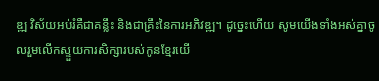ឌ្ឍ វិស័យអប់រំគឺជាគន្លឹះ និងជាគ្រឹះនៃការអភិវឌ្ឍ។ ដូច្នេះហើយ សូមយើងទាំងអស់គ្នាចូលរួមលើកស្ទួយការសិក្សារបស់កូនខ្មែរយើ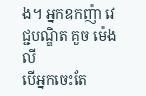ង។ អ្នកឧកញ៉ា វេជ្ជបណ្ឌិត គួច ម៉េងលី
បើអ្នកចេះតែ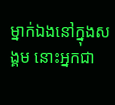ម្នាក់ឯងនៅក្នុងសង្គម នោះអ្នកជា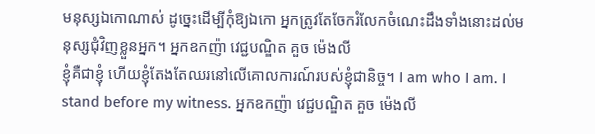មនុស្សឯកោណាស់ ដូច្នេះដើម្បីកុំឱ្យឯកោ អ្នកត្រូវតែចែករំលែកចំណេះដឹងទាំងនោះដល់មនុស្សជុំវិញខ្លួនអ្នក។ អ្នកឧកញ៉ា វេជ្ជបណ្ឌិត គួច ម៉េងលី
ខ្ញុំគឺជាខ្ញុំ ហើយខ្ញុំតែងតែឈរនៅលើគោលការណ៍របស់ខ្ញុំជានិច្ច។ I am who I am. I stand before my witness. អ្នកឧកញ៉ា វេជ្ជបណ្ឌិត គួច ម៉េងលី